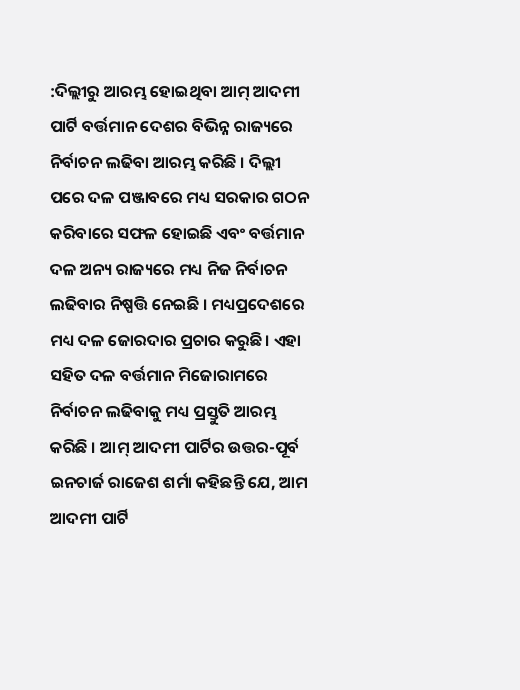:ଦିଲ୍ଲୀରୁ ଆରମ୍ଭ ହୋଇଥିବା ଆମ୍ ଆଦମୀ ପାର୍ଟି ବର୍ତ୍ତମାନ ଦେଶର ବିଭିନ୍ନ ରାଜ୍ୟରେ ନିର୍ବାଚନ ଲଢିବା ଆରମ୍ଭ କରିଛି । ଦିଲ୍ଲୀ ପରେ ଦଳ ପଞ୍ଜାବରେ ମଧ୍ୟ ସରକାର ଗଠନ କରିବାରେ ସଫଳ ହୋଇଛି ଏବଂ ବର୍ତ୍ତମାନ ଦଳ ଅନ୍ୟ ରାଜ୍ୟରେ ମଧ୍ୟ ନିଜ ନିର୍ବାଚନ ଲଢିବାର ନିଷ୍ପତ୍ତି ନେଇଛି । ମଧ୍ୟପ୍ରଦେଶରେ ମଧ୍ୟ ଦଳ ଜୋରଦାର ପ୍ରଚାର କରୁଛି। ଏହା ସହିତ ଦଳ ବର୍ତ୍ତମାନ ମିଜୋରାମରେ ନିର୍ବାଚନ ଲଢିବାକୁ ମଧ୍ୟ ପ୍ରସ୍ତୁତି ଆରମ୍ଭ କରିଛି । ଆମ୍ ଆଦମୀ ପାର୍ଟିର ଉତ୍ତର-ପୂର୍ବ ଇନଚାର୍ଜ ରାଜେଶ ଶର୍ମା କହିଛନ୍ତି ଯେ, ଆମ ଆଦମୀ ପାର୍ଟି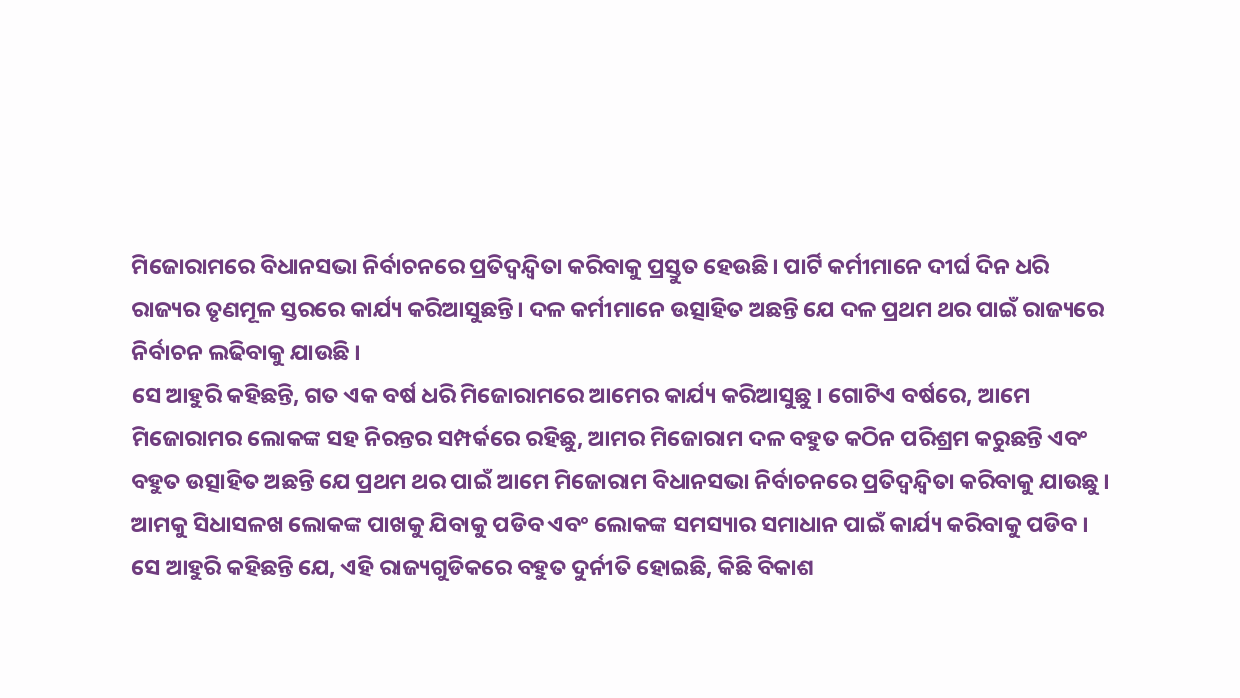ମିଜୋରାମରେ ବିଧାନସଭା ନିର୍ବାଚନରେ ପ୍ରତିଦ୍ୱନ୍ଦ୍ୱିତା କରିବାକୁ ପ୍ରସ୍ତୁତ ହେଉଛି। ପାର୍ଟି କର୍ମୀମାନେ ଦୀର୍ଘ ଦିନ ଧରି ରାଜ୍ୟର ତୃଣମୂଳ ସ୍ତରରେ କାର୍ଯ୍ୟ କରିଆସୁଛନ୍ତି। ଦଳ କର୍ମୀମାନେ ଉତ୍ସାହିତ ଅଛନ୍ତି ଯେ ଦଳ ପ୍ରଥମ ଥର ପାଇଁ ରାଜ୍ୟରେ ନିର୍ବାଚନ ଲଢିବାକୁ ଯାଉଛି ।
ସେ ଆହୁରି କହିଛନ୍ତି, ଗତ ଏକ ବର୍ଷ ଧରି ମିଜୋରାମରେ ଆମେର କାର୍ଯ୍ୟ କରିଆସୁଛୁ । ଗୋଟିଏ ବର୍ଷରେ, ଆମେ ମିଜୋରାମର ଲୋକଙ୍କ ସହ ନିରନ୍ତର ସମ୍ପର୍କରେ ରହିଛୁ, ଆମର ମିଜୋରାମ ଦଳ ବହୁତ କଠିନ ପରିଶ୍ରମ କରୁଛନ୍ତି ଏବଂ ବହୁତ ଉତ୍ସାହିତ ଅଛନ୍ତି ଯେ ପ୍ରଥମ ଥର ପାଇଁ ଆମେ ମିଜୋରାମ ବିଧାନସଭା ନିର୍ବାଚନରେ ପ୍ରତିଦ୍ୱନ୍ଦ୍ୱିତା କରିବାକୁ ଯାଉଛୁ । ଆମକୁ ସିଧାସଳଖ ଲୋକଙ୍କ ପାଖକୁ ଯିବାକୁ ପଡିବ ଏବଂ ଲୋକଙ୍କ ସମସ୍ୟାର ସମାଧାନ ପାଇଁ କାର୍ଯ୍ୟ କରିବାକୁ ପଡିବ । ସେ ଆହୁରି କହିଛନ୍ତି ଯେ, ଏହି ରାଜ୍ୟଗୁଡିକରେ ବହୁତ ଦୁର୍ନୀତି ହୋଇଛି, କିଛି ବିକାଶ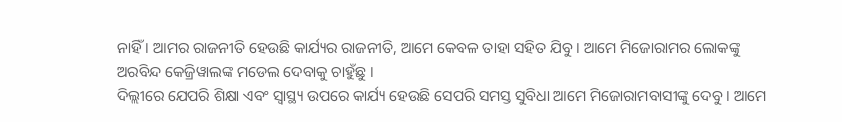ନାହିଁ । ଆମର ରାଜନୀତି ହେଉଛି କାର୍ଯ୍ୟର ରାଜନୀତି, ଆମେ କେବଳ ତାହା ସହିତ ଯିବୁ । ଆମେ ମିଜୋରାମର ଲୋକଙ୍କୁ ଅରବିନ୍ଦ କେଜ୍ରିୱାଲଙ୍କ ମଡେଲ ଦେବାକୁ ଚାହୁଁଛୁ ।
ଦିଲ୍ଲୀରେ ଯେପରି ଶିକ୍ଷା ଏବଂ ସ୍ୱାସ୍ଥ୍ୟ ଉପରେ କାର୍ଯ୍ୟ ହେଉଛି ସେପରି ସମସ୍ତ ସୁବିଧା ଆମେ ମିଜୋରାମବାସୀଙ୍କୁ ଦେବୁ । ଆମେ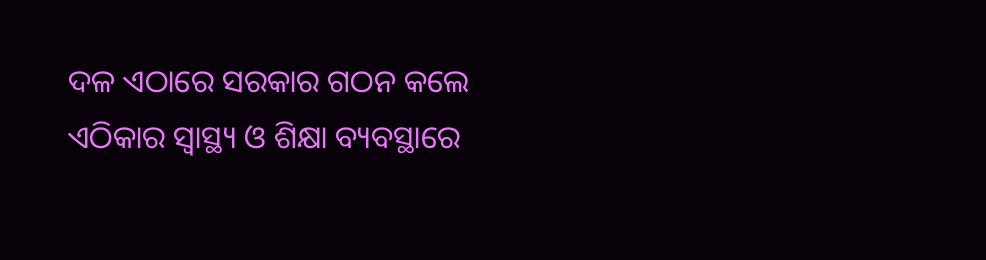ଦଳ ଏଠାରେ ସରକାର ଗଠନ କଲେ ଏଠିକାର ସ୍ୱାସ୍ଥ୍ୟ ଓ ଶିକ୍ଷା ବ୍ୟବସ୍ଥାରେ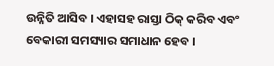ଉନ୍ନିତି ଆସିବ । ଏହାସହ ରାସ୍ତା ଠିକ୍ କରିବ ଏବଂ ବେକାରୀ ସମସ୍ୟାର ସମାଧାନ ହେବ ।